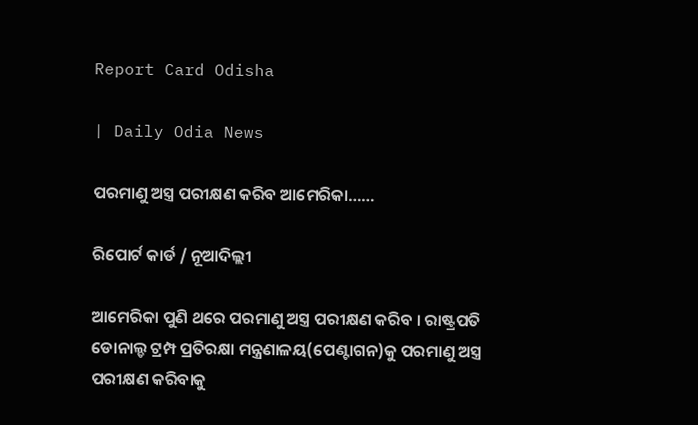Report Card Odisha

| Daily Odia News

ପରମାଣୁ ଅସ୍ତ୍ର ପରୀକ୍ଷଣ କରିବ ଆମେରିକା……

ରିପୋର୍ଟ କାର୍ଡ / ନୂଆଦିଲ୍ଲୀ

ଆମେରିକା ପୁଣି ଥରେ ପରମାଣୁ ଅସ୍ତ୍ର ପରୀକ୍ଷଣ କରିବ । ରାଷ୍ଟ୍ରପତି ଡୋନାଲ୍ଡ ଟ୍ରମ୍ପ ପ୍ରତିରକ୍ଷା ମନ୍ତ୍ରଣାଳୟ(ପେଣ୍ଟାଗନ)କୁ ପରମାଣୁ ଅସ୍ତ୍ର ପରୀକ୍ଷଣ କରିବାକୁ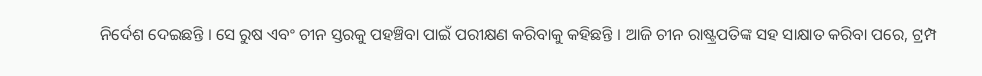ନିର୍ଦେଶ ଦେଇଛନ୍ତି । ସେ ରୁଷ ଏବଂ ଚୀନ ସ୍ତରକୁ ପହଞ୍ଚିବା ପାଇଁ ପରୀକ୍ଷଣ କରିବାକୁ କହିଛନ୍ତି । ଆଜି ଚୀନ ରାଷ୍ଟ୍ରପତିଙ୍କ ସହ ସାକ୍ଷାତ କରିବା ପରେ, ଟ୍ରମ୍ପ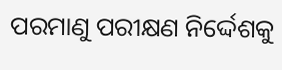ପରମାଣୁ ପରୀକ୍ଷଣ ନିର୍ଦ୍ଦେଶକୁ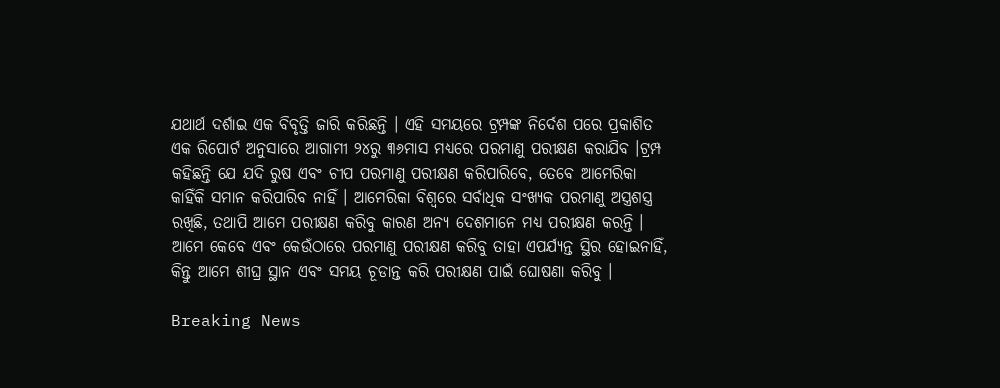ଯଥାର୍ଥ ଦର୍ଶାଇ ଏକ ବିବୃତ୍ତି ଜାରି କରିଛନ୍ତି । ଏହି ସମୟରେ ଟ୍ରମ୍ପଙ୍କ ନିର୍ଦେଶ ପରେ ପ୍ରକାଶିତ ଏକ ରିପୋର୍ଟ ଅନୁସାରେ ଆଗାମୀ ୨୪ରୁ ୩୬ମାସ ମଧ୍ୟରେ ପରମାଣୁ ପରୀକ୍ଷଣ କରାଯିବ ।ଟ୍ରମ୍ପ କହିଛନ୍ତି ଯେ ଯଦି ରୁଷ ଏବଂ ଚୀପ ପରମାଣୁ ପରୀକ୍ଷଣ କରିପାରିବେ, ତେବେ ଆମେରିକା କାହିଁକି ସମାନ କରିପାରିବ ନାହିଁ । ଆମେରିକା ବିଶ୍ୱରେ ସର୍ବାଧିକ ସଂଖ୍ୟକ ପରମାଣୁ ଅସ୍ତ୍ରଶସ୍ତ୍ର ରଖିଛି, ତଥାପି ଆମେ ପରୀକ୍ଷଣ କରିବୁ କାରଣ ଅନ୍ୟ ଦେଶମାନେ ମଧ୍ୟ ପରୀକ୍ଷଣ କରନ୍ତି । ଆମେ କେବେ ଏବଂ କେଉଁଠାରେ ପରମାଣୁ ପରୀକ୍ଷଣ କରିବୁ ତାହା ଏପର୍ଯ୍ୟନ୍ତ ସ୍ଥିର ହୋଇନାହିଁ, କିନ୍ତୁ ଆମେ ଶୀଘ୍ର ସ୍ଥାନ ଏବଂ ସମୟ ଚୂଡାନ୍ତ କରି ପରୀକ୍ଷଣ ପାଇଁ ଘୋଷଣା କରିବୁ ।

Breaking News